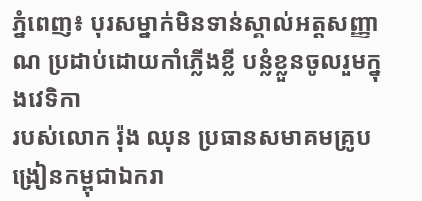ភ្នំពេញ៖ បុរសម្នាក់មិនទាន់ស្គាល់អត្តសញ្ញាណ ប្រដាប់ដោយកាំភ្លើងខ្លី បន្លំខ្លួនចូលរួមក្នុងវេទិកា
របស់លោក រ៉ុង ឈុន ប្រធានសមាគមគ្រូបង្រៀនកម្ពុជាឯករា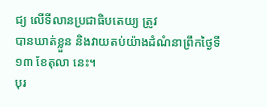ជ្យ លើទីលានប្រជាធិបតេយ្យ ត្រូវ
បានឃាត់ខ្លួន និងវាយតប់យ៉ាងដំណំនាព្រឹកថ្ងៃទី១៣ ខែតុលា នេះ។
បុរ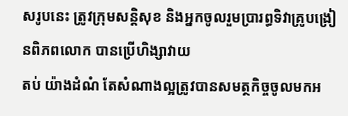សរូបនេះ ត្រូវក្រុមសន្តិសុខ និងអ្នកចូលរួមប្រារព្ធទិវាគ្រូបង្រៀនពិភពលោក បានប្រើហិង្សាវាយ
តប់ យ៉ាងដំណំ តែសំណាងល្អត្រូវបានសមត្ថកិច្ចចូលមកអ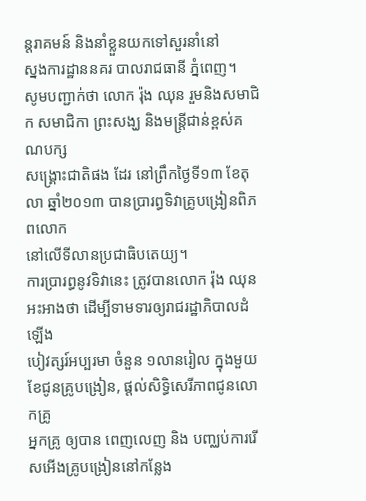ន្តរាគមន៍ និងនាំខ្លួនយកទៅសួរនាំនៅ
ស្នងការដ្ឋាននគរ បាលរាជធានី ភ្នំពេញ។
សូមបញ្ជាក់ថា លោក រ៉ុង ឈុន រួមនិងសមាជិក សមាជិកា ព្រះសង្ឃ និងមន្ត្រីជាន់ខ្ពស់គណបក្ស
សង្រ្គោះជាតិផង ដែរ នៅព្រឹកថ្ងៃទី១៣ ខែតុលា ឆ្នាំ២០១៣ បានប្រារព្ធទិវាគ្រូបង្រៀនពិភពលោក
នៅលើទីលានប្រជាធិបតេយ្យ។
ការប្រារព្ធនូវទិវានេះ ត្រូវបានលោក រ៉ុង ឈុន អះអាងថា ដើម្បីទាមទារឲ្យរាជរដ្ឋាភិបាលដំឡើង
បៀវត្សរ៍អប្បរមា ចំនួន ១លានរៀល ក្នុងមួយខែជូនគ្រូបង្រៀន, ផ្តល់សិទ្ធិសេរីភាពជូនលោកគ្រូ
អ្នកគ្រូ ឲ្យបាន ពេញលេញ និង បញ្ឈប់ការរើសអើងគ្រូបង្រៀននៅកន្លែង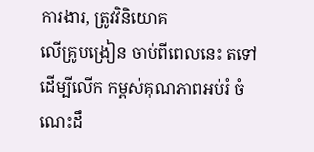ការងារ, ត្រូវវិនិយោគ
លើគ្រូបង្រៀន ចាប់ពីពេលនេះ តទៅ ដើម្បីលើក កម្ពស់គុណភាពអប់រំ ចំណេះដឹ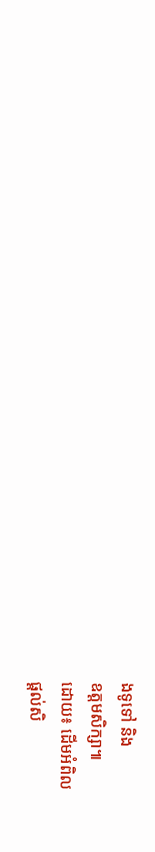ងទូទៅ និង
ឧត្តមសិក្សា៕
ដោយ៖ ដើមអំពិល
ផ្តល់សិ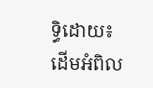ទ្ធិដោយ៖ ដើមអំពិល